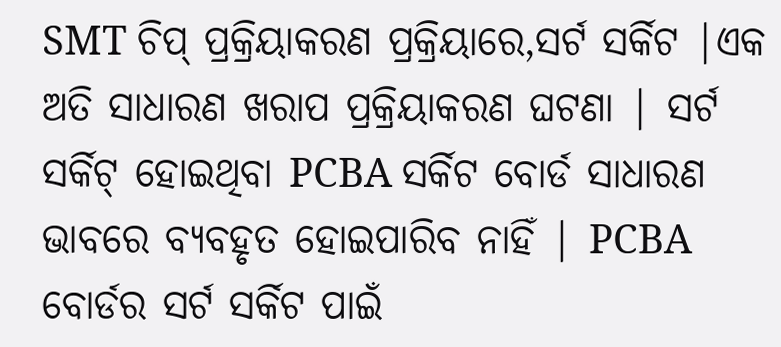SMT ଚିପ୍ ପ୍ରକ୍ରିୟାକରଣ ପ୍ରକ୍ରିୟାରେ,ସର୍ଟ ସର୍କିଟ |ଏକ ଅତି ସାଧାରଣ ଖରାପ ପ୍ରକ୍ରିୟାକରଣ ଘଟଣା | ସର୍ଟ ସର୍କିଟ୍ ହୋଇଥିବା PCBA ସର୍କିଟ ବୋର୍ଡ ସାଧାରଣ ଭାବରେ ବ୍ୟବହୃତ ହୋଇପାରିବ ନାହିଁ | PCBA ବୋର୍ଡର ସର୍ଟ ସର୍କିଟ ପାଇଁ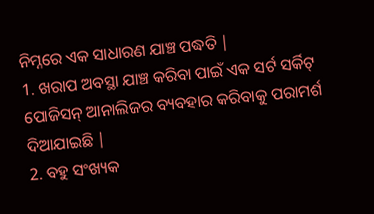ନିମ୍ନରେ ଏକ ସାଧାରଣ ଯାଞ୍ଚ ପଦ୍ଧତି |
1. ଖରାପ ଅବସ୍ଥା ଯାଞ୍ଚ କରିବା ପାଇଁ ଏକ ସର୍ଟ ସର୍କିଟ୍ ପୋଜିସନ୍ ଆନାଲିଜର ବ୍ୟବହାର କରିବାକୁ ପରାମର୍ଶ ଦିଆଯାଇଛି |
2. ବହୁ ସଂଖ୍ୟକ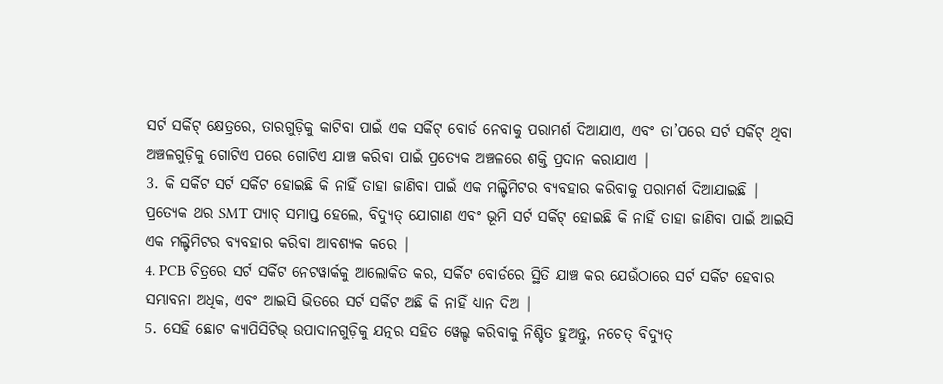ସର୍ଟ ସର୍କିଟ୍ କ୍ଷେତ୍ରରେ, ତାରଗୁଡ଼ିକୁ କାଟିବା ପାଇଁ ଏକ ସର୍କିଟ୍ ବୋର୍ଡ ନେବାକୁ ପରାମର୍ଶ ଦିଆଯାଏ, ଏବଂ ତା’ପରେ ସର୍ଟ ସର୍କିଟ୍ ଥିବା ଅଞ୍ଚଳଗୁଡ଼ିକୁ ଗୋଟିଏ ପରେ ଗୋଟିଏ ଯାଞ୍ଚ କରିବା ପାଇଁ ପ୍ରତ୍ୟେକ ଅଞ୍ଚଳରେ ଶକ୍ତି ପ୍ରଦାନ କରାଯାଏ |
3. କି ସର୍କିଟ ସର୍ଟ ସର୍କିଟ ହୋଇଛି କି ନାହିଁ ତାହା ଜାଣିବା ପାଇଁ ଏକ ମଲ୍ଟିମିଟର ବ୍ୟବହାର କରିବାକୁ ପରାମର୍ଶ ଦିଆଯାଇଛି | ପ୍ରତ୍ୟେକ ଥର SMT ପ୍ୟାଚ୍ ସମାପ୍ତ ହେଲେ, ବିଦ୍ୟୁତ୍ ଯୋଗାଣ ଏବଂ ଭୂମି ସର୍ଟ ସର୍କିଟ୍ ହୋଇଛି କି ନାହିଁ ତାହା ଜାଣିବା ପାଇଁ ଆଇସି ଏକ ମଲ୍ଟିମିଟର ବ୍ୟବହାର କରିବା ଆବଶ୍ୟକ କରେ |
4. PCB ଚିତ୍ରରେ ସର୍ଟ ସର୍କିଟ ନେଟୱାର୍କକୁ ଆଲୋକିତ କର, ସର୍କିଟ ବୋର୍ଡରେ ସ୍ଥିତି ଯାଞ୍ଚ କର ଯେଉଁଠାରେ ସର୍ଟ ସର୍କିଟ ହେବାର ସମ୍ଭାବନା ଅଧିକ, ଏବଂ ଆଇସି ଭିତରେ ସର୍ଟ ସର୍କିଟ ଅଛି କି ନାହିଁ ଧ୍ୟାନ ଦିଅ |
5. ସେହି ଛୋଟ କ୍ୟାପିସିଟିଭ୍ ଉପାଦାନଗୁଡ଼ିକୁ ଯତ୍ନର ସହିତ ୱେଲ୍ଡ କରିବାକୁ ନିଶ୍ଚିତ ହୁଅନ୍ତୁ, ନଚେତ୍ ବିଦ୍ୟୁତ୍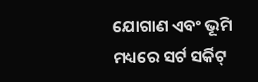ଯୋଗାଣ ଏବଂ ଭୂମି ମଧ୍ୟରେ ସର୍ଟ ସର୍କିଟ୍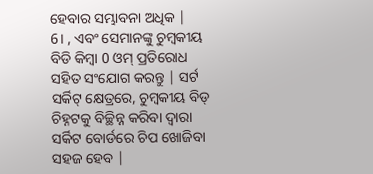ହେବାର ସମ୍ଭାବନା ଅଧିକ |
6। , ଏବଂ ସେମାନଙ୍କୁ ଚୁମ୍ବକୀୟ ବିଡି କିମ୍ବା 0 ଓମ୍ ପ୍ରତିରୋଧ ସହିତ ସଂଯୋଗ କରନ୍ତୁ | ସର୍ଟ ସର୍କିଟ୍ କ୍ଷେତ୍ରରେ, ଚୁମ୍ବକୀୟ ବିଡ୍ ଚିହ୍ନଟକୁ ବିଚ୍ଛିନ୍ନ କରିବା ଦ୍ୱାରା ସର୍କିଟ ବୋର୍ଡରେ ଚିପ ଖୋଜିବା ସହଜ ହେବ |